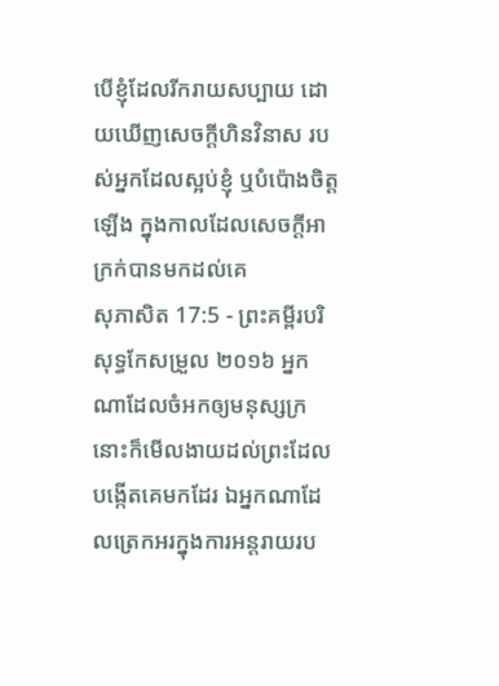បើខ្ញុំដែលរីករាយសប្បាយ ដោយឃើញសេចក្ដីហិនវិនាស របស់អ្នកដែលស្អប់ខ្ញុំ ឬបំប៉ោងចិត្តឡើង ក្នុងកាលដែលសេចក្ដីអាក្រក់បានមកដល់គេ
សុភាសិត 17:5 - ព្រះគម្ពីរបរិសុទ្ធកែសម្រួល ២០១៦ អ្នកណាដែលចំអកឲ្យមនុស្សក្រ នោះក៏មើលងាយដល់ព្រះដែលបង្កើតគេមកដែរ ឯអ្នកណាដែលត្រេកអរក្នុងការអន្តរាយរប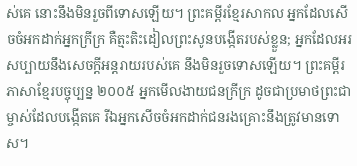ស់គេ នោះនឹងមិនរួចពីទោសឡើយ។ ព្រះគម្ពីរខ្មែរសាកល អ្នកដែលសើចចំអកដាក់អ្នកក្រីក្រ គឺត្មះតិះដៀលព្រះសូនបង្កើតរបស់ខ្លួន; អ្នកដែលអរសប្បាយនឹងសេចក្ដីអន្តរាយរបស់គេ នឹងមិនរួចទោសឡើយ។ ព្រះគម្ពីរភាសាខ្មែរបច្ចុប្បន្ន ២០០៥ អ្នកមើលងាយជនក្រីក្រ ដូចជាប្រមាថព្រះជាម្ចាស់ដែលបង្កើតគេ រីឯអ្នកសើចចំអកដាក់ជនរងគ្រោះនឹងត្រូវមានទោស។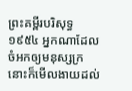ព្រះគម្ពីរបរិសុទ្ធ ១៩៥៤ អ្នកណាដែលចំអកឲ្យមនុស្សក្រ នោះក៏មើលងាយដល់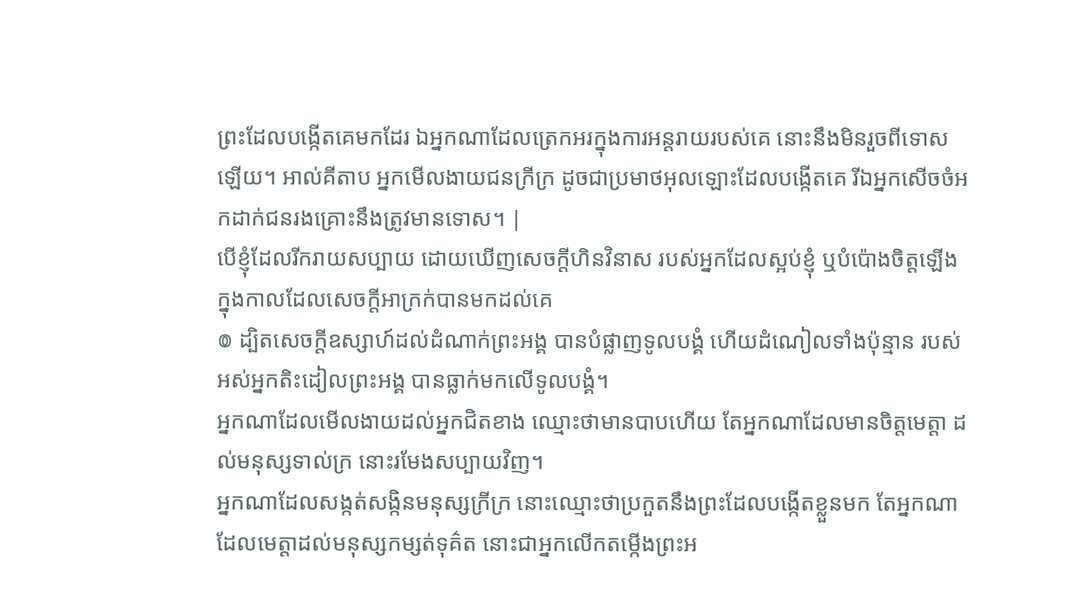ព្រះដែលបង្កើតគេមកដែរ ឯអ្នកណាដែលត្រេកអរក្នុងការអន្តរាយរបស់គេ នោះនឹងមិនរួចពីទោសឡើយ។ អាល់គីតាប អ្នកមើលងាយជនក្រីក្រ ដូចជាប្រមាថអុលឡោះដែលបង្កើតគេ រីឯអ្នកសើចចំអកដាក់ជនរងគ្រោះនឹងត្រូវមានទោស។ |
បើខ្ញុំដែលរីករាយសប្បាយ ដោយឃើញសេចក្ដីហិនវិនាស របស់អ្នកដែលស្អប់ខ្ញុំ ឬបំប៉ោងចិត្តឡើង ក្នុងកាលដែលសេចក្ដីអាក្រក់បានមកដល់គេ
៙ ដ្បិតសេចក្ដីឧស្សាហ៍ដល់ដំណាក់ព្រះអង្គ បានបំផ្លាញទូលបង្គំ ហើយដំណៀលទាំងប៉ុន្មាន របស់អស់អ្នកតិះដៀលព្រះអង្គ បានធ្លាក់មកលើទូលបង្គំ។
អ្នកណាដែលមើលងាយដល់អ្នកជិតខាង ឈ្មោះថាមានបាបហើយ តែអ្នកណាដែលមានចិត្តមេត្តា ដល់មនុស្សទាល់ក្រ នោះរមែងសប្បាយវិញ។
អ្នកណាដែលសង្កត់សង្កិនមនុស្សក្រីក្រ នោះឈ្មោះថាប្រកួតនឹងព្រះដែលបង្កើតខ្លួនមក តែអ្នកណាដែលមេត្តាដល់មនុស្សកម្សត់ទុគ៌ត នោះជាអ្នកលើកតម្កើងព្រះអ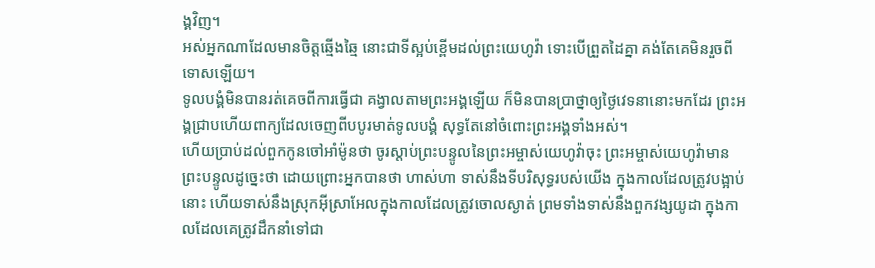ង្គវិញ។
អស់អ្នកណាដែលមានចិត្តឆ្មើងឆ្មៃ នោះជាទីស្អប់ខ្ពើមដល់ព្រះយេហូវ៉ា ទោះបើព្រួតដៃគ្នា គង់តែគេមិនរួចពីទោសឡើយ។
ទូលបង្គំមិនបានរត់គេចពីការធ្វើជា គង្វាលតាមព្រះអង្គឡើយ ក៏មិនបានប្រាថ្នាឲ្យថ្ងៃវេទនានោះមកដែរ ព្រះអង្គជ្រាបហើយពាក្យដែលចេញពីបបូរមាត់ទូលបង្គំ សុទ្ធតែនៅចំពោះព្រះអង្គទាំងអស់។
ហើយប្រាប់ដល់ពួកកូនចៅអាំម៉ូនថា ចូរស្តាប់ព្រះបន្ទូលនៃព្រះអម្ចាស់យេហូវ៉ាចុះ ព្រះអម្ចាស់យេហូវ៉ាមានព្រះបន្ទូលដូច្នេះថា ដោយព្រោះអ្នកបានថា ហាស់ហា ទាស់នឹងទីបរិសុទ្ធរបស់យើង ក្នុងកាលដែលត្រូវបង្អាប់នោះ ហើយទាស់នឹងស្រុកអ៊ីស្រាអែលក្នុងកាលដែលត្រូវចោលស្ងាត់ ព្រមទាំងទាស់នឹងពួកវង្សយូដា ក្នុងកាលដែលគេត្រូវដឹកនាំទៅជា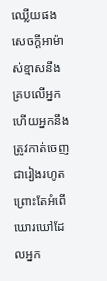ឈ្លើយផង
សេចក្ដីអាម៉ាស់ខ្មាសនឹងគ្របលើអ្នក ហើយអ្នកនឹងត្រូវកាត់ចេញជារៀងរហូត ព្រោះតែអំពើឃោរឃៅដែលអ្នក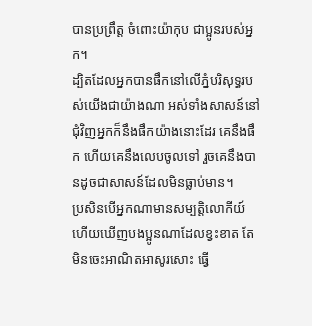បានប្រព្រឹត្ត ចំពោះយ៉ាកុប ជាប្អូនរបស់អ្នក។
ដ្បិតដែលអ្នកបានផឹកនៅលើភ្នំបរិសុទ្ធរបស់យើងជាយ៉ាងណា អស់ទាំងសាសន៍នៅជុំវិញអ្នកក៏នឹងផឹកយ៉ាងនោះដែរ គេនឹងផឹក ហើយគេនឹងលេបចូលទៅ រួចគេនឹងបានដូចជាសាសន៍ដែលមិនធ្លាប់មាន។
ប្រសិនបើអ្នកណាមានសម្បត្តិលោកីយ៍ ហើយឃើញបងប្អូនណាដែលខ្វះខាត តែមិនចេះអាណិតអាសូរសោះ ធ្វើ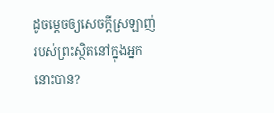ដូចម្តេចឲ្យសេចក្ដីស្រឡាញ់របស់ព្រះស្ថិតនៅក្នុងអ្នកនោះបាន?